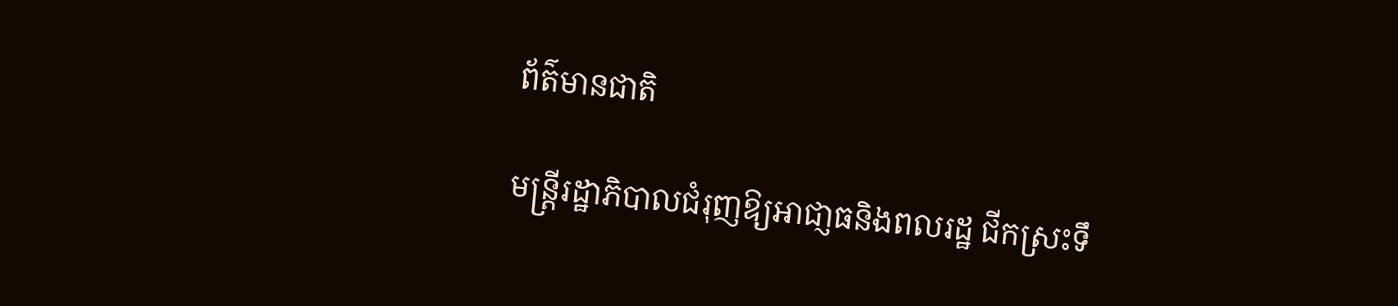ព័ត៌មានជាតិ

មន្រ្តីរដ្ឋាភិបាលជំរុញឱ្យអាជា្ញធនិងពលរដ្ឋ ជីកស្រះទឹ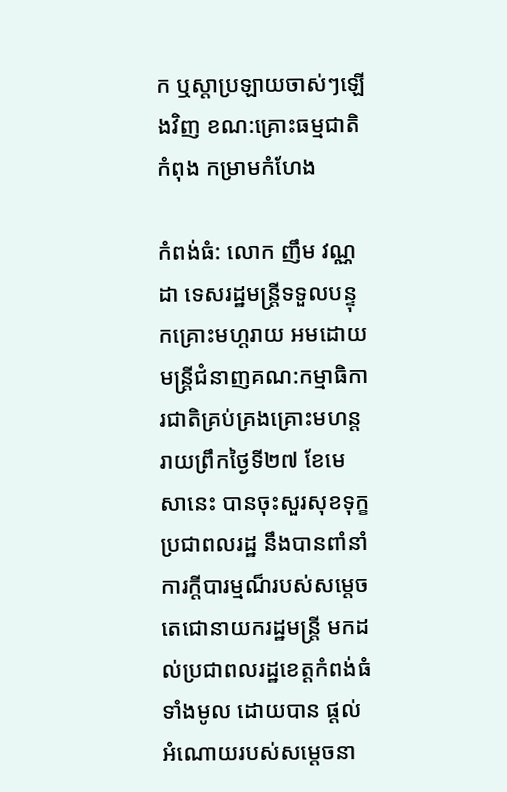ក ឬស្តាប្រឡាយចាស់ៗឡើងវិញ ខណ:គ្រោះធម្មជាតិ កំពុង កម្រាមកំហែង

កំពង់ធំ: លោក ញឹម វណ្ណដា ទេសរដ្ឋមន្រ្តីទទួលបន្ទុកគ្រោះមហ្តរាយ អមដោយមន្ត្រីជំនាញគណ:កម្មាធិការជាតិគ្រប់គ្រងគ្រោះមហន្តរាយព្រឹកថ្ងៃទី២៧ ខែមេសានេះ បានចុះសួរសុខទុក្ខប្រជាពលរដ្ឋ នឹងបានពាំនាំ ការក្តីបារម្មណ៏របស់សម្តេចតេជោនាយករដ្ឋមន្រ្តី មកដល់ប្រជាពលរដ្ឋខេត្តកំពង់ធំទាំងមូល ដោយបាន ផ្តល់អំណោយរបស់សម្តេចនា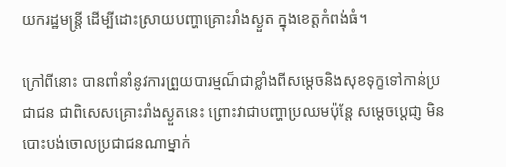យករដ្ឋមន្រ្តី ដើម្បីដោះស្រាយបញ្ហាគ្រោះរាំងស្ងួត ក្នុងខេត្តកំពង់ធំ។

ក្រៅពីនោះ បានពាំនាំនូវការព្រួយបារម្មណ៏ជាខ្លាំងពីសម្តេចនិងសុខទុក្ខទៅកាន់ប្រជាជន ជាពិសេសគ្រោះរាំងស្ងួតនេះ ព្រោះវាជាបញ្ហាប្រឈមប៉ុន្តែ សម្តេចប្តេជា្ញ មិនបោះបង់ចោលប្រជាជនណាម្នាក់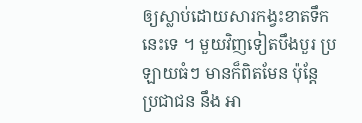ឲ្យស្លាប់ដោយសារកង្វះខាតទឹកនេះទេ ។ មួយវិញទៀតបឹងបួរ ប្រឡាយធំៗ មានក៏ពិតមែន ប៉ុន្តែ ប្រជាជន នឹង អា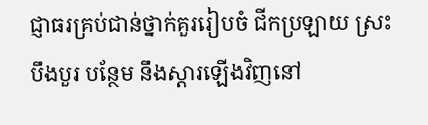ជ្ញាធរគ្រប់ជាន់ថ្នាក់គួររៀបចំ ជីកប្រឡាយ ស្រះ បឹងបួរ បន្ថែម នឹងស្ដារឡើងវិញនៅ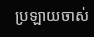ប្រឡាយចាស់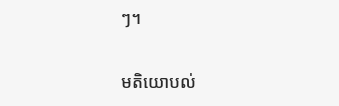ៗ។

មតិយោបល់